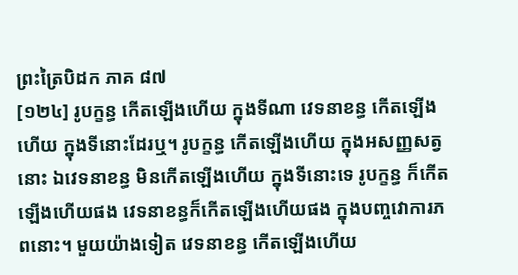ព្រះត្រៃបិដក ភាគ ៨៧
[១២៤] រូបក្ខន្ធ កើតឡើងហើយ ក្នុងទីណា វេទនាខន្ធ កើតឡើងហើយ ក្នុងទីនោះដែរឬ។ រូបក្ខន្ធ កើតឡើងហើយ ក្នុងអសញ្ញសត្វនោះ ឯវេទនាខន្ធ មិនកើតឡើងហើយ ក្នុងទីនោះទេ រូបក្ខន្ធ ក៏កើតឡើងហើយផង វេទនាខន្ធក៏កើតឡើងហើយផង ក្នុងបញ្ចវោការភពនោះ។ មួយយ៉ាងទៀត វេទនាខន្ធ កើតឡើងហើយ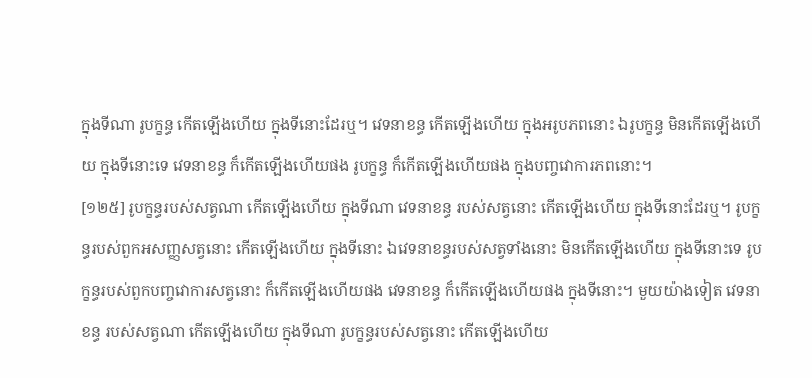ក្នុងទីណា រូបក្ខន្ធ កើតឡើងហើយ ក្នុងទីនោះដែរឬ។ វេទនាខន្ធ កើតឡើងហើយ ក្នុងអរូបភពនោះ ឯរូបក្ខន្ធ មិនកើតឡើងហើយ ក្នុងទីនោះទេ វេទនាខន្ធ ក៏កើតឡើងហើយផង រូបក្ខន្ធ ក៏កើតឡើងហើយផង ក្នុងបញ្ចវោការភពនោះ។
[១២៥] រូបក្ខន្ធរបស់សត្វណា កើតឡើងហើយ ក្នុងទីណា វេទនាខន្ធ របស់សត្វនោះ កើតឡើងហើយ ក្នុងទីនោះដែរឬ។ រូបក្ខន្ធរបស់ពួកអសញ្ញសត្វនោះ កើតឡើងហើយ ក្នុងទីនោះ ឯវេទនាខន្ធរបស់សត្វទាំងនោះ មិនកើតឡើងហើយ ក្នុងទីនោះទេ រូបក្ខន្ធរបស់ពួកបញ្ចវោការសត្វនោះ ក៏កើតឡើងហើយផង វេទនាខន្ធ ក៏កើតឡើងហើយផង ក្នុងទីនោះ។ មួយយ៉ាងទៀត វេទនាខន្ធ របស់សត្វណា កើតឡើងហើយ ក្នុងទីណា រូបក្ខន្ធរបស់សត្វនោះ កើតឡើងហើយ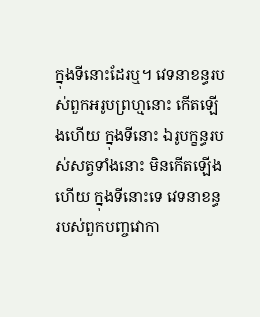ក្នុងទីនោះដែរឬ។ វេទនាខន្ធរបស់ពួកអរូបព្រហ្មនោះ កើតឡើងហើយ ក្នុងទីនោះ ឯរូបក្ខន្ធរបស់សត្វទាំងនោះ មិនកើតឡើងហើយ ក្នុងទីនោះទេ វេទនាខន្ធ របស់ពួកបញ្ចវោកា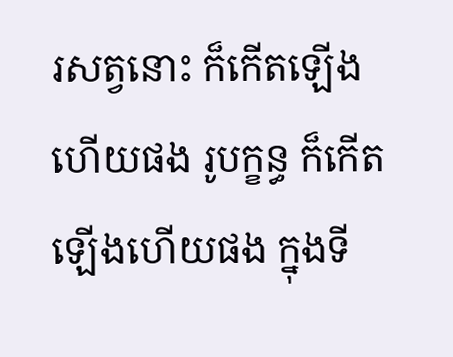រសត្វនោះ ក៏កើតឡើងហើយផង រូបក្ខន្ធ ក៏កើតឡើងហើយផង ក្នុងទី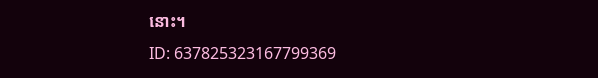នោះ។
ID: 637825323167799369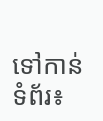ទៅកាន់ទំព័រ៖